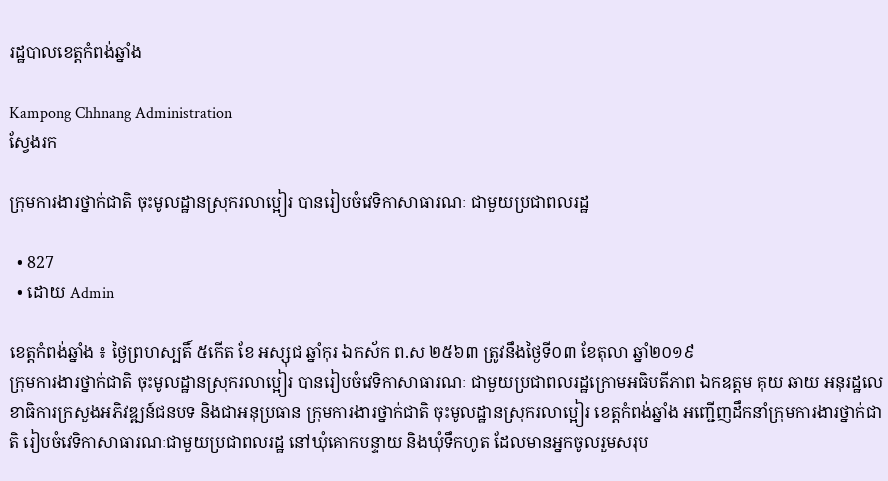រដ្ឋបាលខេត្តកំពង់ឆ្នាំង

Kampong Chhnang Administration
ស្វែងរក

ក្រុមការងារថ្នាក់ជាតិ ចុះមូលដ្ឋានស្រុករលាប្អៀរ បានរៀបចំវេទិកាសាធារណៈ ជាមួយប្រជាពលរដ្ឋ

  • 827
  • ដោយ Admin

ខេត្តកំពង់ឆ្នាំង ៖ ថ្ងៃព្រហស្បតិ៍ ៥កើត ខែ អស្សុជ ឆ្នាំកុរ ឯកស័ក ព.ស ២៥៦៣ ត្រូវនឹងថ្ងៃទី០៣ ខែតុលា ឆ្នាំ២០១៩
ក្រុមការងារថ្នាក់ជាតិ ចុះមូលដ្ឋានស្រុករលាប្អៀរ បានរៀបចំវេទិកាសាធារណៈ ជាមួយប្រជាពលរដ្ឋក្រោមអធិបតីភាព ឯកឧត្តម គុយ ឆាយ អនុរដ្ឋលេខាធិការក្រសួងអភិវឌ្ឍន៍ជនបទ និងជាអនុប្រធាន ក្រុមការងារថ្នាក់ជាតិ ចុះមូលដ្ឋានស្រុករលាប្អៀរ ខេត្ដកំពង់ឆ្នាំង អញ្ជើញដឹកនាំក្រុមការងារថ្នាក់ជាតិ រៀបចំវេទិកាសាធារណៈជាមួយប្រជាពលរដ្ឋ នៅឃុំគោកបន្ទាយ និងឃុំទឹកហូត ដែលមានអ្នកចូលរួមសរុប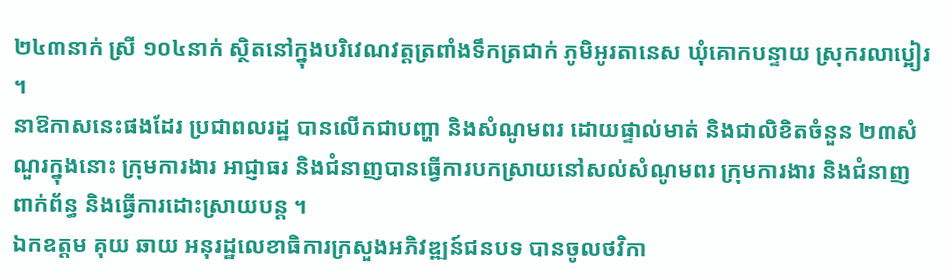២៤៣នាក់ ស្រី ១០៤នាក់ ស្ថិតនៅក្នុងបរិវេណវត្តត្រពាំងទឹកត្រជាក់ ភូមិអូរតានេស ឃុំគោកបន្ទាយ ស្រុករលាប្អៀរ ។
នាឱកាសនេះផងដែរ ប្រជាពលរដ្ឋ បានលើកជាបញ្ហា និងសំណូមពរ ដោយផ្ទាល់មាត់ និងជាលិខិតចំនួន ២៣សំណួរក្នុងនោះ ក្រុមការងារ អាជ្ញាធរ និងជំនាញបានធ្វើការបកស្រាយនៅសល់សំណូមពរ ក្រុមការងារ និងជំនាញពាក់ព័ន្ធ និងធ្វើការដោះស្រាយបន្ត ។
ឯកឧត្ដម គុយ ឆាយ អនុរដ្ឋលេខាធិការក្រសួងអភិវឌ្ឍន៍ជនបទ បានចូលថវិកា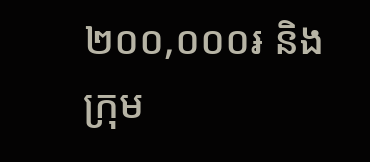២០០,០០០៛ និងក្រុម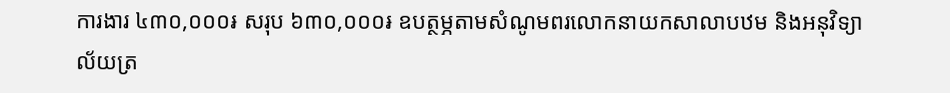ការងារ ៤៣០,០០០៛ សរុប ៦៣០,០០០៛ ឧបត្ថម្ភតាមសំណូមពរលោកនាយកសាលាបឋម និងអនុវិទ្យាល័យត្រ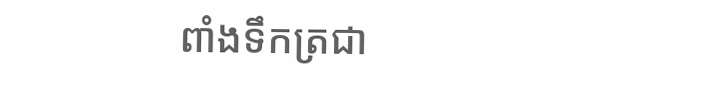ពាំងទឹកត្រជា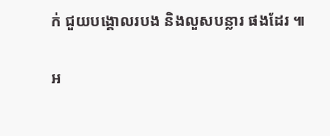ក់ ជួយបង្គោលរបង និងលួសបន្លារ ផងដែរ ៕

អ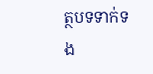ត្ថបទទាក់ទង